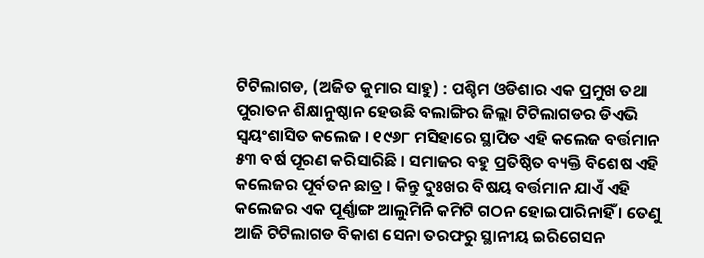ଟିଟିଲାଗଡ, (ଅଜିତ କୁମାର ସାହୁ) : ପଶ୍ଚିମ ଓଡିଶାର ଏକ ପ୍ରମୁଖ ତଥା ପୁରାତନ ଶିକ୍ଷାନୁଷ୍ଠାନ ହେଉଛି ବଲାଙ୍ଗିର ଜିଲ୍ଲା ଟିଟିଲାଗଡର ଡିଏଭି ସ୍ଵୟଂଶାସିତ କଲେଜ । ୧୯୬୮ ମସିହାରେ ସ୍ଥାପିତ ଏହି କଲେଜ ବର୍ତ୍ତମାନ ୫୩ ବର୍ଷ ପୂରଣ କରିସାରିଛି । ସମାଜର ବହୁ ପ୍ରତିଷ୍ଠିତ ବ୍ୟକ୍ତି ବିଶେଷ ଏହି କଲେଜର ପୂର୍ବତନ ଛାତ୍ର । କିନ୍ତୁ ଦୁଃଖର ବିଷୟ ବର୍ତ୍ତମାନ ଯାଏଁ ଏହି କଲେଜର ଏକ ପୂର୍ଣ୍ଣାଙ୍ଗ ଆଲୁମିନି କମିଟି ଗଠନ ହୋଇପାରିନାହିଁ । ତେଣୁ ଆଜି ଟିଟିଲାଗଡ ବିକାଶ ସେନା ତରଫରୁ ସ୍ଥାନୀୟ ଇରିଗେସନ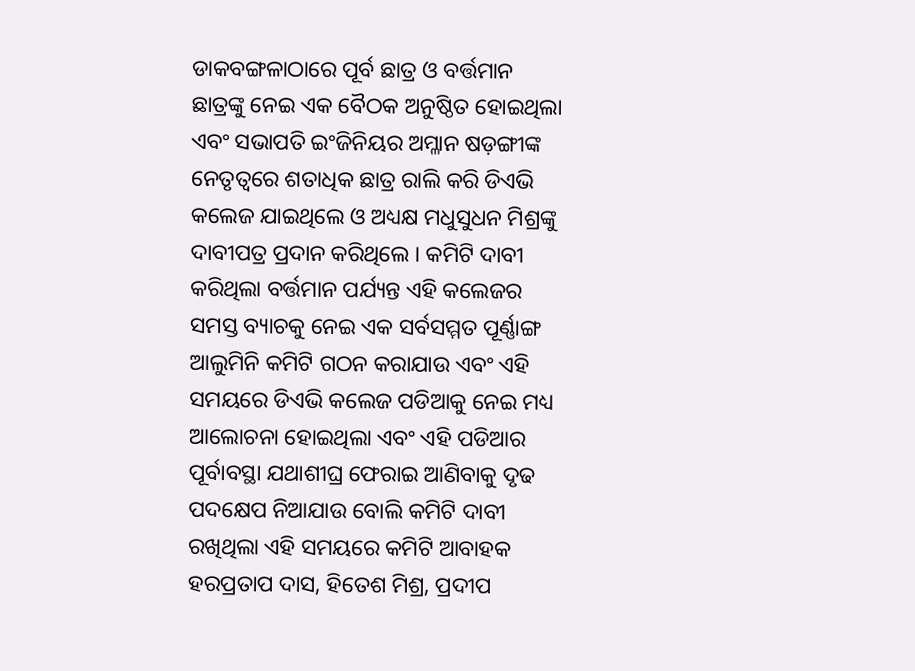ଡାକବଙ୍ଗଳାଠାରେ ପୂର୍ବ ଛାତ୍ର ଓ ବର୍ତ୍ତମାନ ଛାତ୍ରଙ୍କୁ ନେଇ ଏକ ବୈଠକ ଅନୁଷ୍ଠିତ ହୋଇଥିଲା ଏବଂ ସଭାପତି ଇଂଜିନିୟର ଅମ୍ଳାନ ଷଡ଼ଙ୍ଗୀଙ୍କ ନେତୃତ୍ୱରେ ଶତାଧିକ ଛାତ୍ର ରାଲି କରି ଡିଏଭି କଲେଜ ଯାଇଥିଲେ ଓ ଅଧ୍ୟକ୍ଷ ମଧୁସୁଧନ ମିଶ୍ରଙ୍କୁ ଦାବୀପତ୍ର ପ୍ରଦାନ କରିଥିଲେ । କମିଟି ଦାବୀ କରିଥିଲା ବର୍ତ୍ତମାନ ପର୍ଯ୍ୟନ୍ତ ଏହି କଲେଜର ସମସ୍ତ ବ୍ୟାଚକୁ ନେଇ ଏକ ସର୍ବସମ୍ମତ ପୂର୍ଣ୍ଣାଙ୍ଗ ଆଲୁମିନି କମିଟି ଗଠନ କରାଯାଉ ଏବଂ ଏହି ସମୟରେ ଡିଏଭି କଲେଜ ପଡିଆକୁ ନେଇ ମଧ୍ୟ ଆଲୋଚନା ହୋଇଥିଲା ଏବଂ ଏହି ପଡିଆର ପୂର୍ବାବସ୍ଥା ଯଥାଶୀଘ୍ର ଫେରାଇ ଆଣିବାକୁ ଦୃଢ ପଦକ୍ଷେପ ନିଆଯାଉ ବୋଲି କମିଟି ଦାବୀ ରଖିଥିଲା ଏହି ସମୟରେ କମିଟି ଆବାହକ ହରପ୍ରତାପ ଦାସ, ହିତେଶ ମିଶ୍ର, ପ୍ରଦୀପ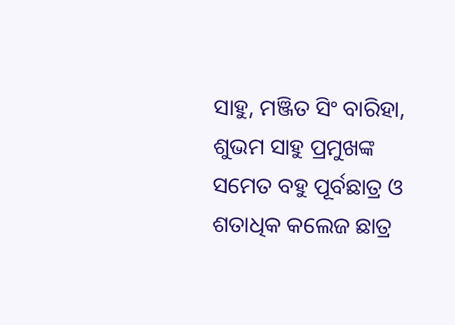ସାହୁ, ମଞ୍ଜିତ ସିଂ ବାରିହା, ଶୁଭମ ସାହୁ ପ୍ରମୁଖଙ୍କ ସମେତ ବହୁ ପୂର୍ବଛାତ୍ର ଓ ଶତାଧିକ କଲେଜ ଛାତ୍ର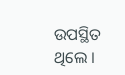ଉପସ୍ଥିତ ଥିଲେ ।